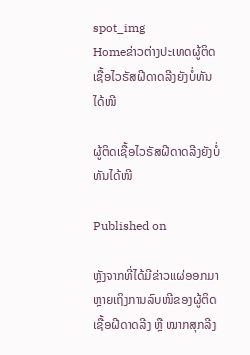spot_img
Homeຂ່າວຕ່າງປະເທດຜູ້ຕິດເຊື້ອໄວຣັສຝີດາດລີງຍັງບໍ່ທັນໄດ້ໜີ

ຜູ້ຕິດເຊື້ອໄວຣັສຝີດາດລີງຍັງບໍ່ທັນໄດ້ໜີ

Published on

ຫຼັງຈາກທີ່ໄດ້ມີຂ່າວແຜ່ອອກມາຫຼາຍເຖິງການລົບໜີຂອງຜູ້ຕິດເຊື້ອຝີດາດລີງ ຫຼື ໝາກສຸກລີງ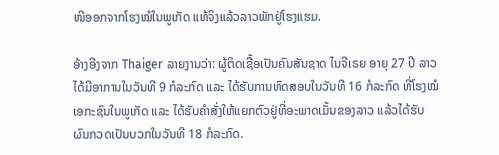ໜີອອກຈາກໂຮງໝໍໃນພູເກັດ ແທ້ຈິງແລ້ວລາວພັກຢູ່ໂຮງແຮມ.

ອ້າງອີງຈາກ Thaiger ລາຍງານວ່າ: ຜູ້ຕິດເຊື້ອເປັນຄົນສັນຊາດ ໄນຈີເຣຍ ອາຍຸ 27 ປີ ລາວໄດ້ມີອາການໃນວັນທີ 9 ກໍລະກົດ ແລະ ໄດ້ຮັບການທົດສອບໃນວັນທີ 16 ກໍລະກົດ ທີ່ໂຮງໝໍເອກະຊົນໃນພູເກັດ ແລະ ໄດ້ຮັບຄຳສັ່ງໃຫ້ແຍກຕົວຢູ່ທີ່ອະພາດເມັ້ນຂອງລາວ ແລ້ວໄດ້ຮັບຜົນກວດເປັນບວກໃນວັນທີ 18 ກໍລະກົດ.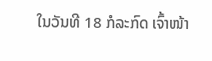ໃນວັນທີ 18 ກໍລະກົດ ເຈົ້າໜ້າ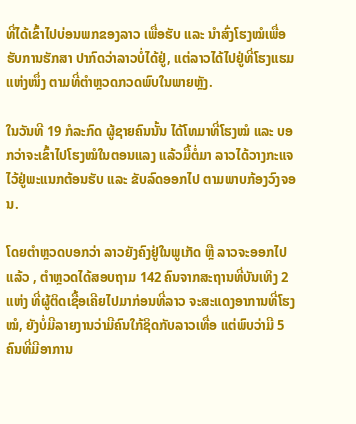ທີ່ໄດ້ເຂົ້າໄປບ່ອນພກຂອງລາວ ເພື່ອຮັບ ແລະ ນຳສົ່ງໂຮງໝໍເພື່ອຮັບການຮັກສາ ປາກົດວ່າລາວບໍ່ໄດ້ຢູ່, ແຕ່ລາວໄດ້ໄປຢູ່ທີ່ໂຮງແຮມແຫ່ງໜຶ່ງ ຕາມທີ່ຕຳຫຼວດກວດພົບໃນພາຍຫຼັງ.

ໃນວັນທີ 19 ກໍລະກົດ ຜູ້ຊາຍຄົນນັ້ນ ໄດ້ໂທມາທີ່ໂຮງໝໍ ແລະ ບອກວ່າຈະເຂົ້າໄປໂຮງໝໍໃນຕອນແລງ ແລ້ວມື້ຕໍ່ມາ ລາວໄດ້ວາງກະແຈໄວ້ຢູ່ພະແນກຕ້ອນຮັບ ແລະ ຂັບລົດອອກໄປ ຕາມພາບກ້ອງວົງຈອນ.

ໂດຍຕຳຫຼວດບອກວ່າ ລາວຍັງຄົງຢູ່ໃນພູເກັດ ຫຼື ລາວຈະອອກໄປແລ້ວ , ຕຳຫຼວດໄດ້ສອບຖາມ 142 ຄົນຈາກສະຖານທີ່ບັນເທິງ 2 ແຫ່ງ ທີ່ຜູ້ຕິດເຊື້ອເຄີຍໄປມາກ່ອນທີ່ລາວ ຈະສະແດງອາການທີ່ໂຮງໝໍ, ຍັງບໍ່ມີລາຍງານວ່າມີຄົນໃກ້ຊິດກັບລາວເທື່ອ ແຕ່ພົບວ່າມີ 5 ຄົນທີ່ມີອາການ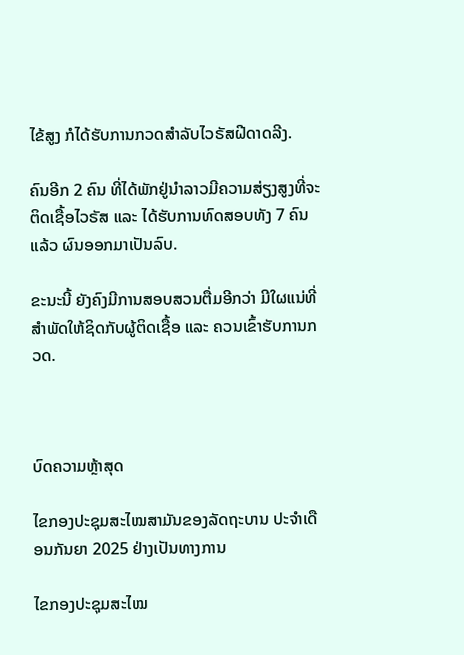ໄຂ້ສູງ ກໍໄດ້ຮັບການກວດສຳລັບໄວຣັສຝີດາດລີງ.

ຄົນອີກ 2 ຄົນ ທີ່ໄດ້ພັກຢູ່ນຳລາວມີຄວາມສ່ຽງສູງທີ່ຈະຕິດເຊື້ອໄວຣັສ ແລະ ໄດ້ຮັບການທົດສອບທັງ 7 ຄົນ ແລ້ວ ຜົນອອກມາເປັນລົບ.

ຂະນະນີ້ ຍັງຄົງມີການສອບສວນຕື່ມອີກວ່າ ມີໃຜແນ່ທີ່ສຳພັດໃຫ້ຊິດກັບຜູ້ຕິດເຊື້ອ ແລະ ຄວນເຂົ້າຮັບການກວດ.



ບົດຄວາມຫຼ້າສຸດ

ໄຂກອງປະຊຸມສະໄໝສາມັນຂອງລັດຖະບານ ປະຈຳເດືອນກັນຍາ 2025 ຢ່າງເປັນທາງການ

ໄຂກອງປະຊຸມສະໄໝ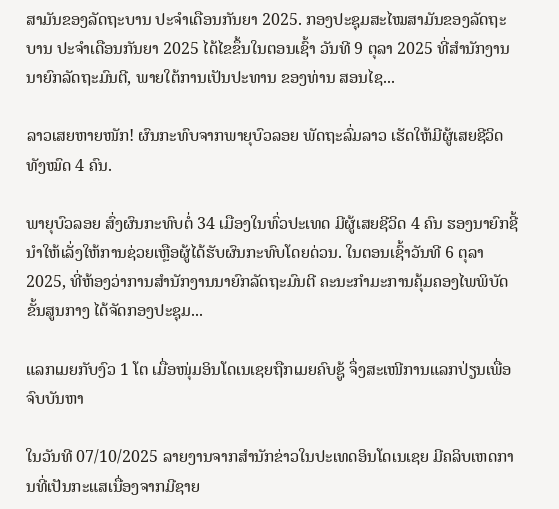ສາມັນຂອງລັດຖະບານ ປະຈຳເດືອນກັນຍາ 2025. ກອງປະຊຸມສະໄໝສາມັນຂອງລັດຖະບານ ປະຈຳເດືອນກັນຍາ 2025 ໄດ້ໄຂຂຶ້ນໃນຕອນເຊົ້າ ວັນທີ 9 ຕຸລາ 2025 ທີ່ສໍານັກງານນາຍົກລັດຖະມົນຕີ, ພາຍໃຕ້ການເປັນປະທານ ຂອງທ່ານ ສອນໄຊ...

ລາວເສຍຫາຍໜັກ! ຜົນກະທົບຈາກພາຍຸບົວລອຍ ພັດຖະລົ່ມລາວ ເຮັດໃຫ້ມີຜູ້ເສຍຊີວິດທັງໝົດ 4 ຄົນ.

ພາຍຸບົວລອຍ ສົ່ງຜົນກະທົບຕໍ່ 34 ເມືອງໃນທົ່ວປະເທດ ມີຜູ້ເສຍຊີວິດ 4 ຄົນ ຮອງນາຍົກຊີ້ນຳໃຫ້ເລັ່ງໃຫ້ການຊ່ວຍເຫຼືອຜູ້ໄດ້ຮັບຜົນກະທົບໂດຍດ່ວນ. ໃນຕອນເຊົ້າວັນທີ 6 ຕຸລາ 2025, ທີ່ຫ້ອງວ່າການສໍານັກງານນາຍົກລັດຖະມົນຕີ ຄະນະກໍາມະການຄຸ້ມຄອງໄພພິບັດຂັ້ນສູນກາງ ໄດ້ຈັດກອງປະຊຸມ...

ແລກເມຍກັບງົວ 1 ໂຕ ເມື່ອໜຸ່ມອິນໂດເນເຊຍຖືກເມຍຄົບຊູ້ ຈຶ່ງສະເໜີການແລກປ່ຽນເພື່ອຈົບບັນຫາ

ໃນວັນທີ 07/10/2025 ລາຍງານຈາກສຳນັກຂ່າວໃນປະເທດອິນໂດເນເຊຍ ມີຄລິບເຫດການທີ່ເປັນກະແສເນື່ອງຈາກມີຊາຍ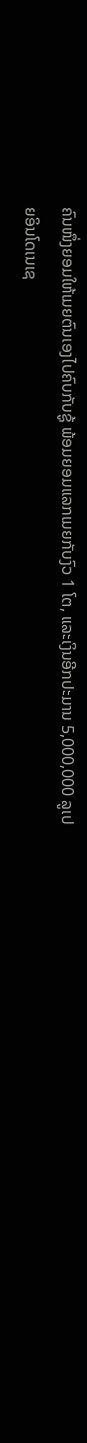ຄົນໜຶ່ງຍອມໃຫ້ເມຍຕົນເອງໄປຄົບກັບຊູ້ ພ້ອມຍອມແລກເມຍກັບງົວ 1 ໂຕ, ແລະເງິນອີກປະມານ 5,000,000 ລູເປຍອິນໂດເນເຊ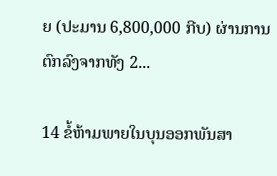ຍ (ປະມານ 6,800,000 ກີບ) ຜ່ານການຕົກລົງຈາກທັງ 2...

14 ຂໍ້ຫ້າມພາຍໃນບຸນອອກພັນສາ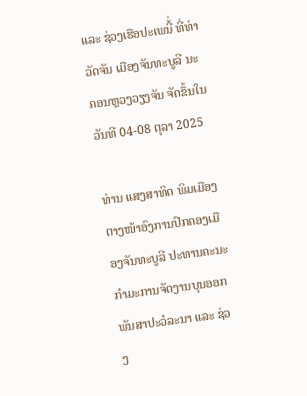ແລະ ຊ່ວງເຮືອປະເພນີ້່ ທີ່ທ່າວັດຈັນ ເມືອງຈັນທະບູລີ ນະຄອນຫຼວງວຽງຈັນ ຈັດຂຶ້ນໃນ ວັນທີ 04-08 ຕຸລາ 2025

ທ່ານ ແສງສາທິດ ພິມເມືອງ ຕາງໜ້າອົງການປົກຄອງເມືອງຈັນທະບູລີ ປະທານຄະນະກໍາມະການຈັດງານບຸນອອກພັນສາປະວໍລະນາ ແລະ ຊ່ວງ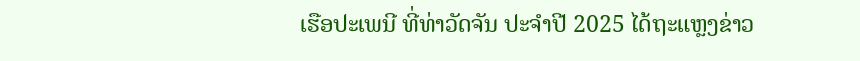ເຮືອປະເພນີ ທີ່ທ່າວັດຈັນ ປະຈໍາປີ 2025 ໄດ້ຖະແຫຼງຂ່າວ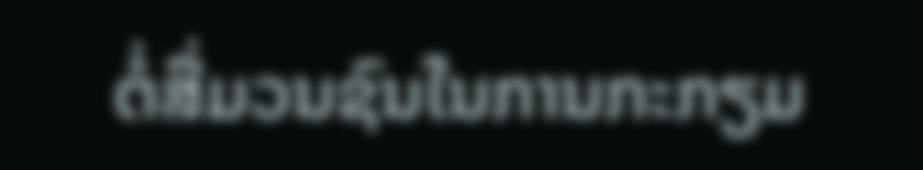ຕໍ່ສື່ມວນຊົນໃນການກະກຽມ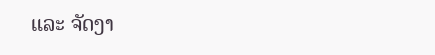ແລະ ຈັດງາ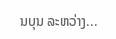ນບຸນ ລະຫວ່າງ...